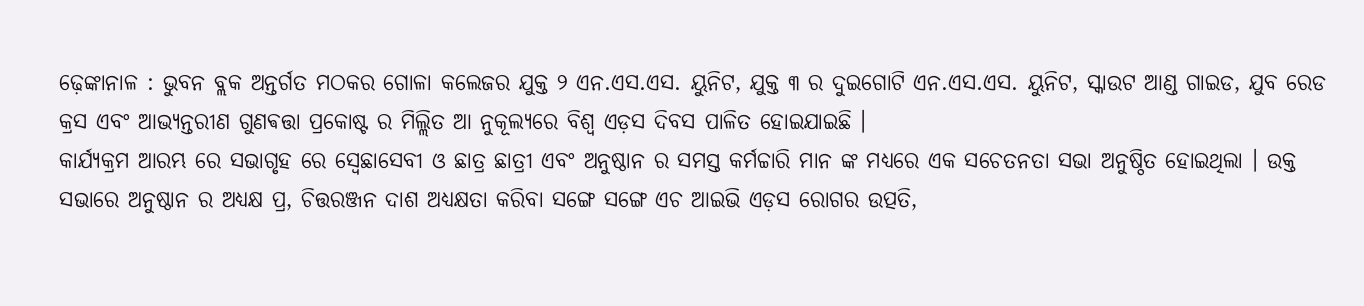ଢ଼େଙ୍କାନାଳ : ଭୁବନ ବ୍ଲକ ଅନ୍ତର୍ଗତ ମଠକର ଗୋଳା କଲେଜର ଯୁକ୍ତ ୨ ଏନ.ଏସ.ଏସ. ୟୁନିଟ, ଯୁକ୍ତ ୩ ର ଦୁଇଗୋଟି ଏନ.ଏସ.ଏସ. ୟୁନିଟ, ସ୍କାଉଟ ଆଣ୍ଡ ଗାଇଡ, ଯୁବ ରେଡ କ୍ରସ ଏବଂ ଆଭ୍ୟନ୍ତରୀଣ ଗୁଣଵତ୍ତା ପ୍ରକୋଷ୍ଟ ର ମିଲ୍ଲିତ ଆ ନୁକୂଲ୍ୟରେ ବିଶ୍ୱ ଏଡ଼ସ ଦିବସ ପାଳିତ ହୋଇଯାଇଛି ।
କାର୍ଯ୍ୟକ୍ରମ ଆରମ୍ଭ ରେ ସଭାଗୃହ ରେ ସ୍ବେଛାସେବୀ ଓ ଛାତ୍ର ଛାତ୍ରୀ ଏବଂ ଅନୁଷ୍ଠାନ ର ସମସ୍ତ କର୍ମଚ୍ଚାରି ମାନ ଙ୍କ ମଧ୍ୟରେ ଏକ ସଚେତନତା ସଭା ଅନୁଷ୍ଠିତ ହୋଇଥିଲା । ଉକ୍ତ ସଭାରେ ଅନୁଷ୍ଠାନ ର ଅଧ୍ୟକ୍ଷ ପ୍ର, ଚିତ୍ତରଞ୍ଜନ ଦାଶ ଅଧ୍ୟକ୍ଷତା କରିବା ସଙ୍ଗେ ସଙ୍ଗେ ଏଚ ଆଇଭି ଏଡ଼ସ ରୋଗର ଉତ୍ପତି,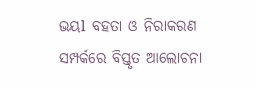ଭୟl ବହତା ଓ ନିରାକରଣ ସମ୍ପର୍କରେ ବିସ୍ତୃତ ଆଲୋଚନା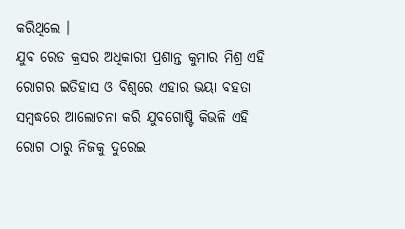କରିଥିଲେ ।
ଯୁବ ରେଡ କ୍ରସର ଅଧିକାରୀ ପ୍ରଶାନ୍ତ କୁମାର ମିଶ୍ର ଏହି ରୋଗର ଇତିହାସ ଓ ବିଶ୍ୱରେ ଏହାର ଭୟା ବହତା ସମ୍ବଦ୍ଧରେ ଆଲୋଚନା କରି ଯୁବଗୋଷ୍ଟି କିଭଳି ଏହି ରୋଗ ଠାରୁ ନିଜକୁ ଦୁରେଇ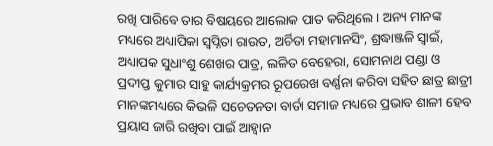ରଖି ପାରିବେ ତାର ବିଷୟରେ ଆଲୋକ ପାତ କରିଥିଲେ । ଅନ୍ୟ ମାନଙ୍କ ମଧ୍ୟରେ ଅଧ୍ୟାପିକା ସ୍ୱପ୍ନିତା ରାଉତ, ଅର୍ଚିତା ମହାମାନସିଂ, ଶ୍ରଦ୍ଧାଞ୍ଜଳି ସ୍ୱାଇଁ, ଅଧ୍ୟାପକ ସୁଧାଂଶୁ ଶେଖର ପାତ୍ର, ଲଳିତ ବେହେରା, ସୋମନାଥ ପଣ୍ଡା ଓ ପ୍ରଦୀପ୍ତ କୁମାର ସାହୁ କାର୍ଯ୍ୟକ୍ରମର ରୂପରେଖ ବର୍ଣ୍ଣନା କରିବା ସହିତ ଛାତ୍ର ଛାତ୍ରୀ ମାନଙ୍କମଧ୍ୟରେ କିଭଳି ସଚେତନତା ବାର୍ତା ସମାଜ ମଧ୍ୟରେ ପ୍ରଭାବ ଶାଳୀ ହେବ ପ୍ରୟାସ ଜାରି ରଖିବା ପାଇଁ ଆହ୍ୱାନ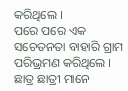କରିଥିଲେ ।
ପରେ ପରେ ଏକ ସଚେତନତା ବାହାରି ଗ୍ରାମ ପରିଭ୍ରମଣ କରିଥିଲେ । ଛାତ୍ର ଛାତ୍ରୀ ମାନେ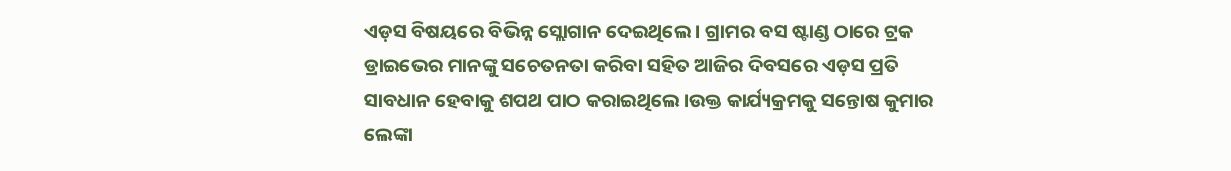ଏଡ଼ସ ବିଷୟରେ ବିଭିନ୍ନ ସ୍ଲୋଗାନ ଦେଇଥିଲେ । ଗ୍ରାମର ବସ ଷ୍ଟାଣ୍ଡ ଠାରେ ଟ୍ରକ ଡ୍ରାଇଭେର ମାନଙ୍କୁ ସଚେତନତା କରିବା ସହିତ ଆଜିର ଦିବସରେ ଏଡ଼ସ ପ୍ରତି ସାବଧାନ ହେବାକୁ ଶପଥ ପାଠ କରାଇଥିଲେ ।ଉକ୍ତ କାର୍ଯ୍ୟକ୍ରମକୁ ସନ୍ତୋଷ କୁମାର ଲେଙ୍କା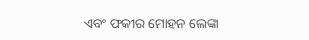ଏବଂ ଫକୀର ମୋହନ ଲେଙ୍କା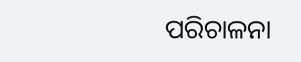ପରିଚାଳନା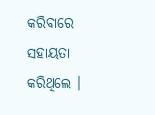କରିବାରେ ସହାୟତା କରିଥିଲେ ।